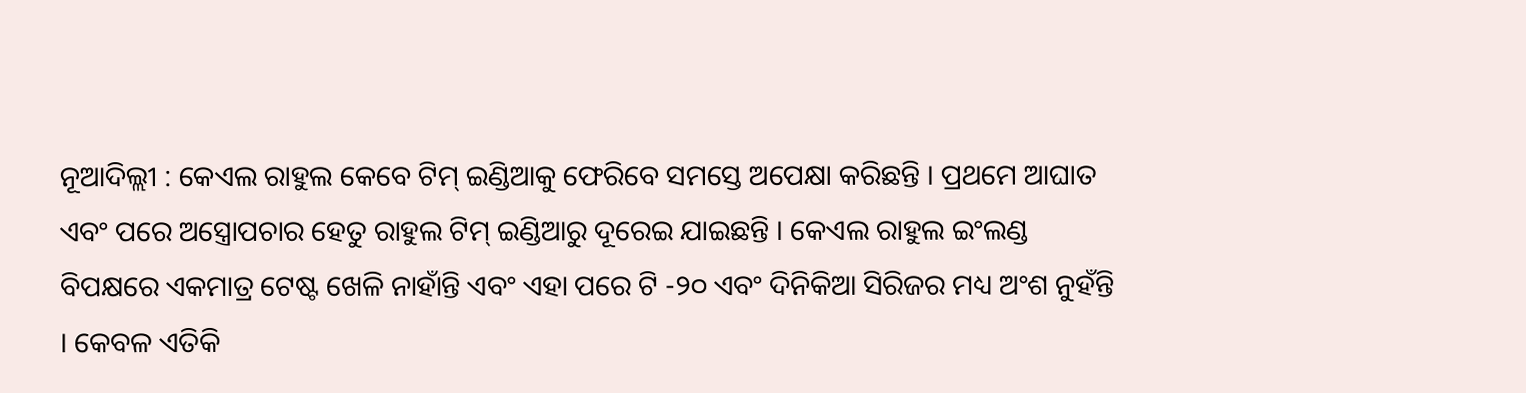ନୂଆଦିଲ୍ଲୀ : କେଏଲ ରାହୁଲ କେବେ ଟିମ୍ ଇଣ୍ଡିଆକୁ ଫେରିବେ ସମସ୍ତେ ଅପେକ୍ଷା କରିଛନ୍ତି । ପ୍ରଥମେ ଆଘାତ ଏବଂ ପରେ ଅସ୍ତ୍ରୋପଚାର ହେତୁ ରାହୁଲ ଟିମ୍ ଇଣ୍ଡିଆରୁ ଦୂରେଇ ଯାଇଛନ୍ତି । କେଏଲ ରାହୁଲ ଇଂଲଣ୍ଡ ବିପକ୍ଷରେ ଏକମାତ୍ର ଟେଷ୍ଟ ଖେଳି ନାହାଁନ୍ତି ଏବଂ ଏହା ପରେ ଟି -୨୦ ଏବଂ ଦିନିକିଆ ସିରିଜର ମଧ୍ୟ ଅଂଶ ନୁହଁନ୍ତି । କେବଳ ଏତିକି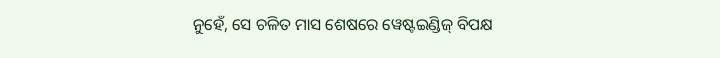ନୁହେଁ, ସେ ଚଳିତ ମାସ ଶେଷରେ ୱେଷ୍ଟଇଣ୍ଡିଜ୍ ବିପକ୍ଷ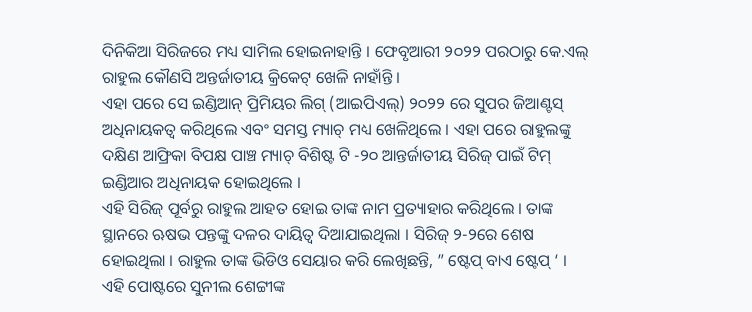ଦିନିକିଆ ସିରିଜରେ ମଧ୍ୟ ସାମିଲ ହୋଇନାହାନ୍ତି । ଫେବୃଆରୀ ୨୦୨୨ ପରଠାରୁ କେ.ଏଲ୍ ରାହୁଲ କୌଣସି ଅନ୍ତର୍ଜାତୀୟ କ୍ରିକେଟ୍ ଖେଳି ନାହାଁନ୍ତି ।
ଏହା ପରେ ସେ ଇଣ୍ଡିଆନ୍ ପ୍ରିମିୟର ଲିଗ୍ (ଆଇପିଏଲ୍) ୨୦୨୨ ରେ ସୁପର ଜିଆଣ୍ଟସ୍ ଅଧିନାୟକତ୍ୱ କରିଥିଲେ ଏବଂ ସମସ୍ତ ମ୍ୟାଚ୍ ମଧ୍ୟ ଖେଳିଥିଲେ । ଏହା ପରେ ରାହୁଲଙ୍କୁ ଦକ୍ଷିଣ ଆଫ୍ରିକା ବିପକ୍ଷ ପାଞ୍ଚ ମ୍ୟାଚ୍ ବିଶିଷ୍ଟ ଟି -୨୦ ଆନ୍ତର୍ଜାତୀୟ ସିରିଜ୍ ପାଇଁ ଟିମ୍ ଇଣ୍ଡିଆର ଅଧିନାୟକ ହୋଇଥିଲେ ।
ଏହି ସିରିଜ୍ ପୂର୍ବରୁ ରାହୁଲ ଆହତ ହୋଇ ତାଙ୍କ ନାମ ପ୍ରତ୍ୟାହାର କରିଥିଲେ । ତାଙ୍କ ସ୍ଥାନରେ ଋଷଭ ପନ୍ତଙ୍କୁ ଦଳର ଦାୟିତ୍ୱ ଦିଆଯାଇଥିଲା । ସିରିଜ୍ ୨-୨ରେ ଶେଷ ହୋଇଥିଲା । ରାହୁଲ ତାଙ୍କ ଭିଡିଓ ସେୟାର କରି ଲେଖିଛନ୍ତି, ” ଷ୍ଟେପ୍ ବାଏ ଷ୍ଟେପ୍ ‘ । ଏହି ପୋଷ୍ଟରେ ସୁନୀଲ ଶେଟ୍ଟୀଙ୍କ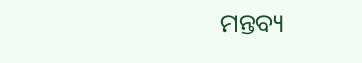ମନ୍ତବ୍ୟ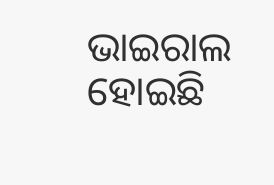ଭାଇରାଲ ହୋଇଛି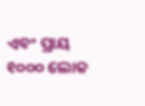ଏବଂ ପ୍ରାୟ ୧୦୦୦ ଲୋକ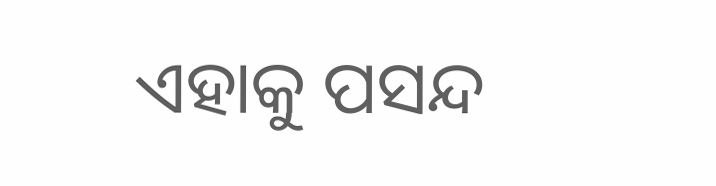ଏହାକୁ ପସନ୍ଦ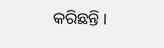କରିଛନ୍ତି ।